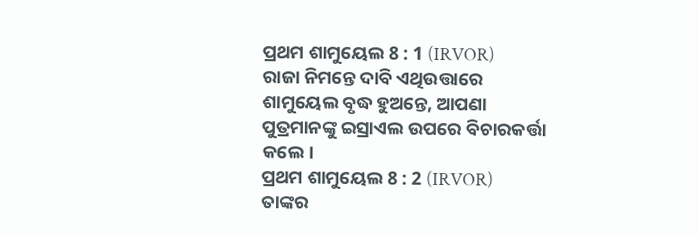ପ୍ରଥମ ଶାମୁୟେଲ 8 : 1 (IRVOR)
ରାଜା ନିମନ୍ତେ ଦାବି ଏଥିଉତ୍ତାରେ ଶାମୁୟେଲ ବୃଦ୍ଧ ହୁଅନ୍ତେ, ଆପଣା ପୁତ୍ରମାନଙ୍କୁ ଇସ୍ରାଏଲ ଉପରେ ବିଚାରକର୍ତ୍ତା କଲେ।
ପ୍ରଥମ ଶାମୁୟେଲ 8 : 2 (IRVOR)
ତାଙ୍କର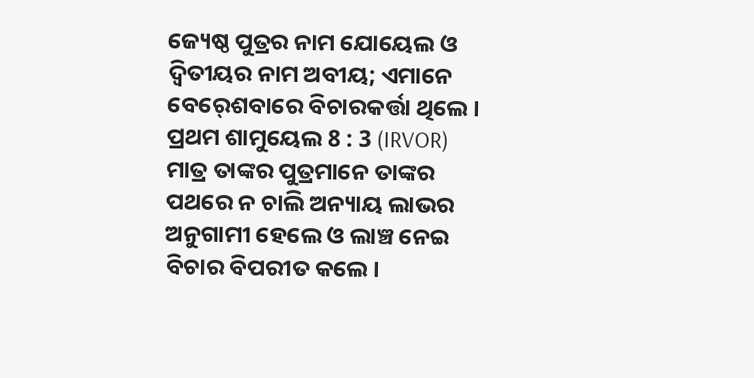ଜ୍ୟେଷ୍ଠ ପୁତ୍ରର ନାମ ଯୋୟେଲ ଓ ଦ୍ୱିତୀୟର ନାମ ଅବୀୟ; ଏମାନେ ବେର୍‍ଶେବାରେ ବିଚାରକର୍ତ୍ତା ଥିଲେ।
ପ୍ରଥମ ଶାମୁୟେଲ 8 : 3 (IRVOR)
ମାତ୍ର ତାଙ୍କର ପୁତ୍ରମାନେ ତାଙ୍କର ପଥରେ ନ ଚାଲି ଅନ୍ୟାୟ ଲାଭର ଅନୁଗାମୀ ହେଲେ ଓ ଲାଞ୍ଚ ନେଇ ବିଚାର ବିପରୀତ କଲେ।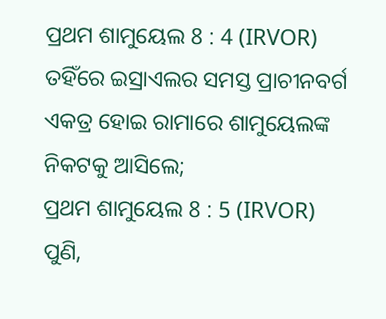ପ୍ରଥମ ଶାମୁୟେଲ 8 : 4 (IRVOR)
ତହିଁରେ ଇସ୍ରାଏଲର ସମସ୍ତ ପ୍ରାଚୀନବର୍ଗ ଏକତ୍ର ହୋଇ ରାମାରେ ଶାମୁୟେଲଙ୍କ ନିକଟକୁ ଆସିଲେ;
ପ୍ରଥମ ଶାମୁୟେଲ 8 : 5 (IRVOR)
ପୁଣି,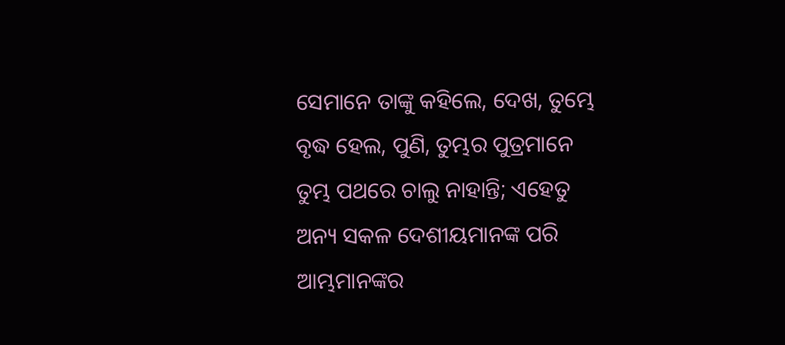ସେମାନେ ତାଙ୍କୁ କହିଲେ, ଦେଖ, ତୁମ୍ଭେ ବୃଦ୍ଧ ହେଲ, ପୁଣି, ତୁମ୍ଭର ପୁତ୍ରମାନେ ତୁମ୍ଭ ପଥରେ ଚାଲୁ ନାହାନ୍ତି; ଏହେତୁ ଅନ୍ୟ ସକଳ ଦେଶୀୟମାନଙ୍କ ପରି ଆମ୍ଭମାନଙ୍କର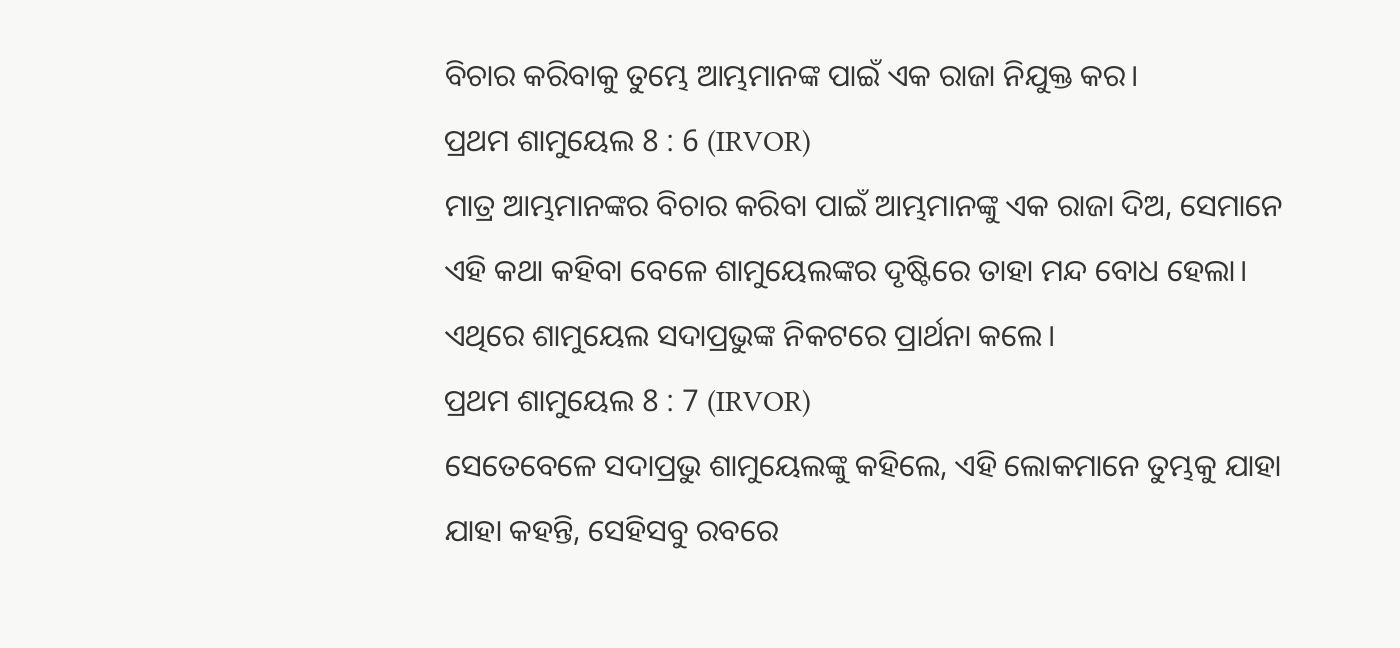ବିଚାର କରିବାକୁ ତୁମ୍ଭେ ଆମ୍ଭମାନଙ୍କ ପାଇଁ ଏକ ରାଜା ନିଯୁକ୍ତ କର।
ପ୍ରଥମ ଶାମୁୟେଲ 8 : 6 (IRVOR)
ମାତ୍ର ଆମ୍ଭମାନଙ୍କର ବିଚାର କରିବା ପାଇଁ ଆମ୍ଭମାନଙ୍କୁ ଏକ ରାଜା ଦିଅ, ସେମାନେ ଏହି କଥା କହିବା ବେଳେ ଶାମୁୟେଲଙ୍କର ଦୃଷ୍ଟିରେ ତାହା ମନ୍ଦ ବୋଧ ହେଲା। ଏଥିରେ ଶାମୁୟେଲ ସଦାପ୍ରଭୁଙ୍କ ନିକଟରେ ପ୍ରାର୍ଥନା କଲେ।
ପ୍ରଥମ ଶାମୁୟେଲ 8 : 7 (IRVOR)
ସେତେବେଳେ ସଦାପ୍ରଭୁ ଶାମୁୟେଲଙ୍କୁ କହିଲେ, ଏହି ଲୋକମାନେ ତୁମ୍ଭକୁ ଯାହା ଯାହା କହନ୍ତି, ସେହିସବୁ ରବରେ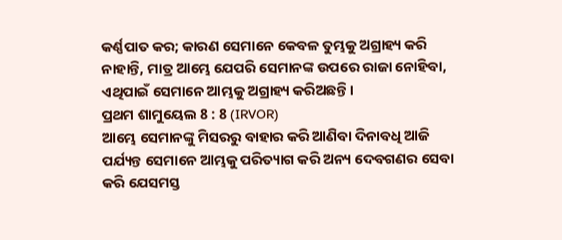କର୍ଣ୍ଣପାତ କର; କାରଣ ସେମାନେ କେବଳ ତୁମ୍ଭକୁ ଅଗ୍ରାହ୍ୟ କରି ନାହାନ୍ତି, ମାତ୍ର ଆମ୍ଭେ ଯେପରି ସେମାନଙ୍କ ଉପରେ ରାଜା ନୋହିବା, ଏଥିପାଇଁ ସେମାନେ ଆମ୍ଭକୁ ଅଗ୍ରାହ୍ୟ କରିଅଛନ୍ତି।
ପ୍ରଥମ ଶାମୁୟେଲ 8 : 8 (IRVOR)
ଆମ୍ଭେ ସେମାନଙ୍କୁ ମିସରରୁ ବାହାର କରି ଆଣିବା ଦିନାବଧି ଆଜି ପର୍ଯ୍ୟନ୍ତ ସେମାନେ ଆମ୍ଭକୁ ପରିତ୍ୟାଗ କରି ଅନ୍ୟ ଦେବଗଣର ସେବା କରି ଯେସମସ୍ତ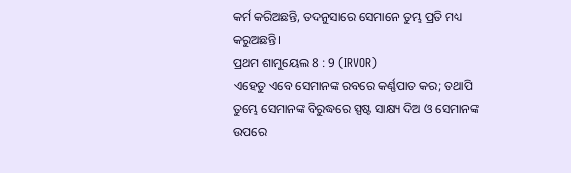କର୍ମ କରିଅଛନ୍ତି, ତଦନୁସାରେ ସେମାନେ ତୁମ୍ଭ ପ୍ରତି ମଧ୍ୟ କରୁଅଛନ୍ତି।
ପ୍ରଥମ ଶାମୁୟେଲ 8 : 9 (IRVOR)
ଏହେତୁ ଏବେ ସେମାନଙ୍କ ରବରେ କର୍ଣ୍ଣପାତ କର; ତଥାପି ତୁମ୍ଭେ ସେମାନଙ୍କ ବିରୁଦ୍ଧରେ ସ୍ପଷ୍ଟ ସାକ୍ଷ୍ୟ ଦିଅ ଓ ସେମାନଙ୍କ ଉପରେ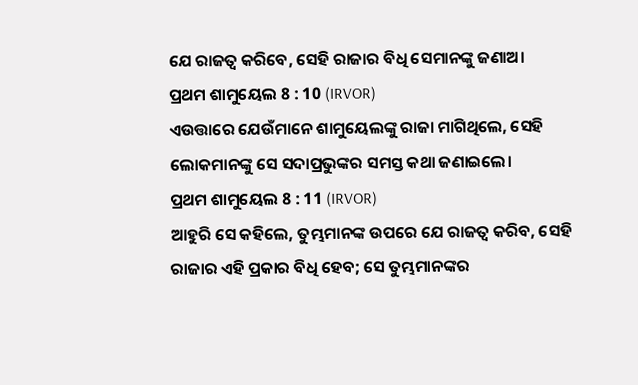ଯେ ରାଜତ୍ୱ କରିବେ, ସେହି ରାଜାର ବିଧି ସେମାନଙ୍କୁ ଜଣାଅ।
ପ୍ରଥମ ଶାମୁୟେଲ 8 : 10 (IRVOR)
ଏଉତ୍ତାରେ ଯେଉଁମାନେ ଶାମୁୟେଲଙ୍କୁ ରାଜା ମାଗିଥିଲେ, ସେହି ଲୋକମାନଙ୍କୁ ସେ ସଦାପ୍ରଭୁଙ୍କର ସମସ୍ତ କଥା ଜଣାଇଲେ।
ପ୍ରଥମ ଶାମୁୟେଲ 8 : 11 (IRVOR)
ଆହୁରି ସେ କହିଲେ, ତୁମ୍ଭମାନଙ୍କ ଉପରେ ଯେ ରାଜତ୍ୱ କରିବ, ସେହି ରାଜାର ଏହି ପ୍ରକାର ବିଧି ହେବ; ସେ ତୁମ୍ଭମାନଙ୍କର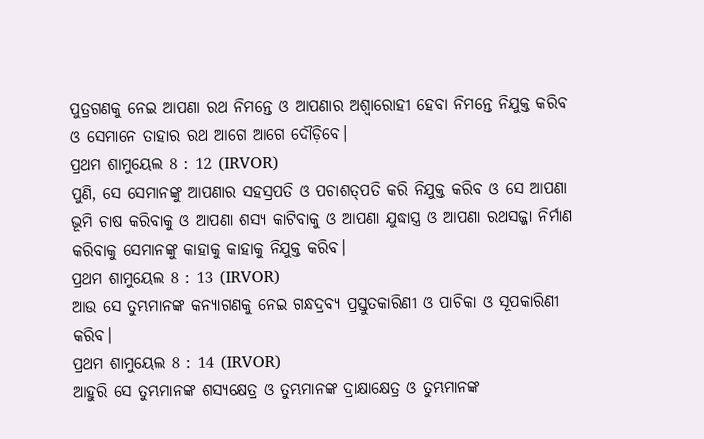ପୁତ୍ରଗଣକୁ ନେଇ ଆପଣା ରଥ ନିମନ୍ତେ ଓ ଆପଣାର ଅଶ୍ୱାରୋହୀ ହେବା ନିମନ୍ତେ ନିଯୁକ୍ତ କରିବ ଓ ସେମାନେ ତାହାର ରଥ ଆଗେ ଆଗେ ଦୌଡ଼ିବେ।
ପ୍ରଥମ ଶାମୁୟେଲ 8 : 12 (IRVOR)
ପୁଣି, ସେ ସେମାନଙ୍କୁ ଆପଣାର ସହସ୍ରପତି ଓ ପଚାଶତ୍‍ପତି କରି ନିଯୁକ୍ତ କରିବ ଓ ସେ ଆପଣା ଭୂମି ଚାଷ କରିବାକୁ ଓ ଆପଣା ଶସ୍ୟ କାଟିବାକୁ ଓ ଆପଣା ଯୁଦ୍ଧାସ୍ତ୍ର ଓ ଆପଣା ରଥସଜ୍ଜା ନିର୍ମାଣ କରିବାକୁ ସେମାନଙ୍କୁ କାହାକୁ କାହାକୁ ନିଯୁକ୍ତ କରିବ।
ପ୍ରଥମ ଶାମୁୟେଲ 8 : 13 (IRVOR)
ଆଉ ସେ ତୁମ୍ଭମାନଙ୍କ କନ୍ୟାଗଣକୁ ନେଇ ଗନ୍ଧଦ୍ରବ୍ୟ ପ୍ରସ୍ତୁତକାରିଣୀ ଓ ପାଚିକା ଓ ସୂପକାରିଣୀ କରିବ।
ପ୍ରଥମ ଶାମୁୟେଲ 8 : 14 (IRVOR)
ଆହୁରି ସେ ତୁମ୍ଭମାନଙ୍କ ଶସ୍ୟକ୍ଷେତ୍ର ଓ ତୁମ୍ଭମାନଙ୍କ ଦ୍ରାକ୍ଷାକ୍ଷେତ୍ର ଓ ତୁମ୍ଭମାନଙ୍କ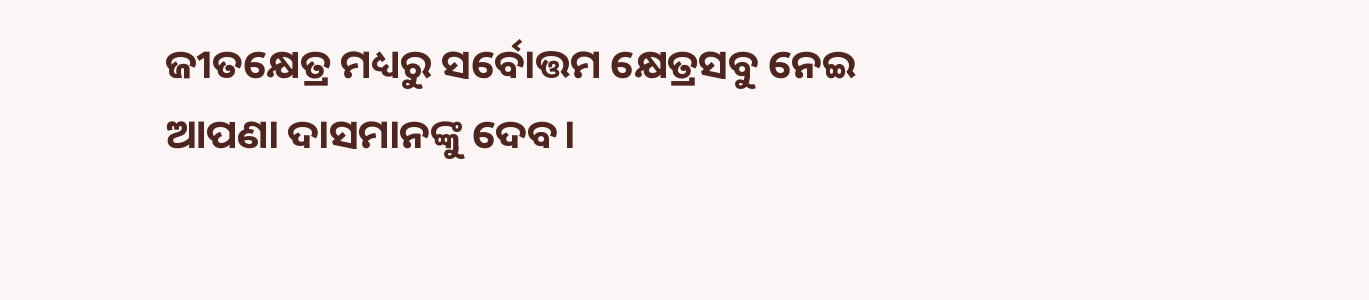ଜୀତକ୍ଷେତ୍ର ମଧ୍ୟରୁ ସର୍ବୋତ୍ତମ କ୍ଷେତ୍ରସବୁ ନେଇ ଆପଣା ଦାସମାନଙ୍କୁ ଦେବ।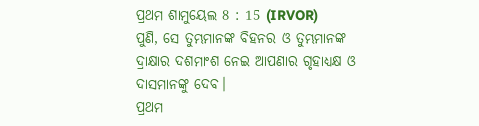ପ୍ରଥମ ଶାମୁୟେଲ 8 : 15 (IRVOR)
ପୁଣି, ସେ ତୁମ୍ଭମାନଙ୍କ ବିହନର ଓ ତୁମ୍ଭମାନଙ୍କ ଦ୍ରାକ୍ଷାର ଦଶମାଂଶ ନେଇ ଆପଣାର ଗୃହାଧ୍ୟକ୍ଷ ଓ ଦାସମାନଙ୍କୁ ଦେବ।
ପ୍ରଥମ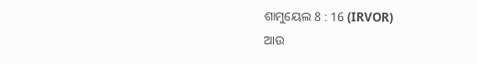ଶାମୁୟେଲ 8 : 16 (IRVOR)
ଆଉ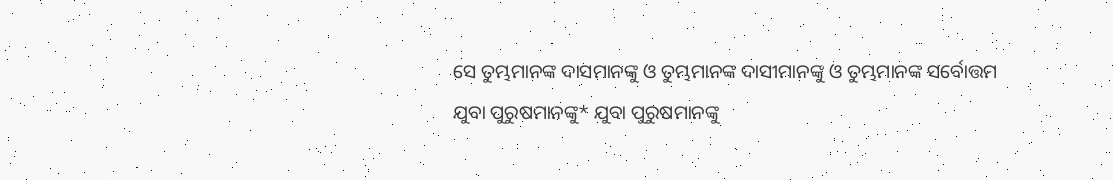ସେ ତୁମ୍ଭମାନଙ୍କ ଦାସମାନଙ୍କୁ ଓ ତୁମ୍ଭମାନଙ୍କ ଦାସୀମାନଙ୍କୁ ଓ ତୁମ୍ଭମାନଙ୍କ ସର୍ବୋତ୍ତମ ଯୁବା ପୁରୁଷମାନଙ୍କୁ* ଯୁବା ପୁରୁଷମାନଙ୍କୁ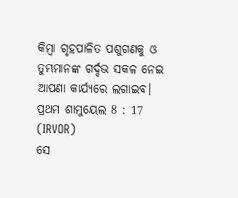କିମ୍ବା ଗୃହପାଳିତ ପଶୁଗଣକୁ ଓ ତୁମ୍ଭମାନଙ୍କ ଗର୍ଦ୍ଦଭ ସକଳ ନେଇ ଆପଣା କାର୍ଯ୍ୟରେ ଲଗାଇବ।
ପ୍ରଥମ ଶାମୁୟେଲ 8 : 17 (IRVOR)
ସେ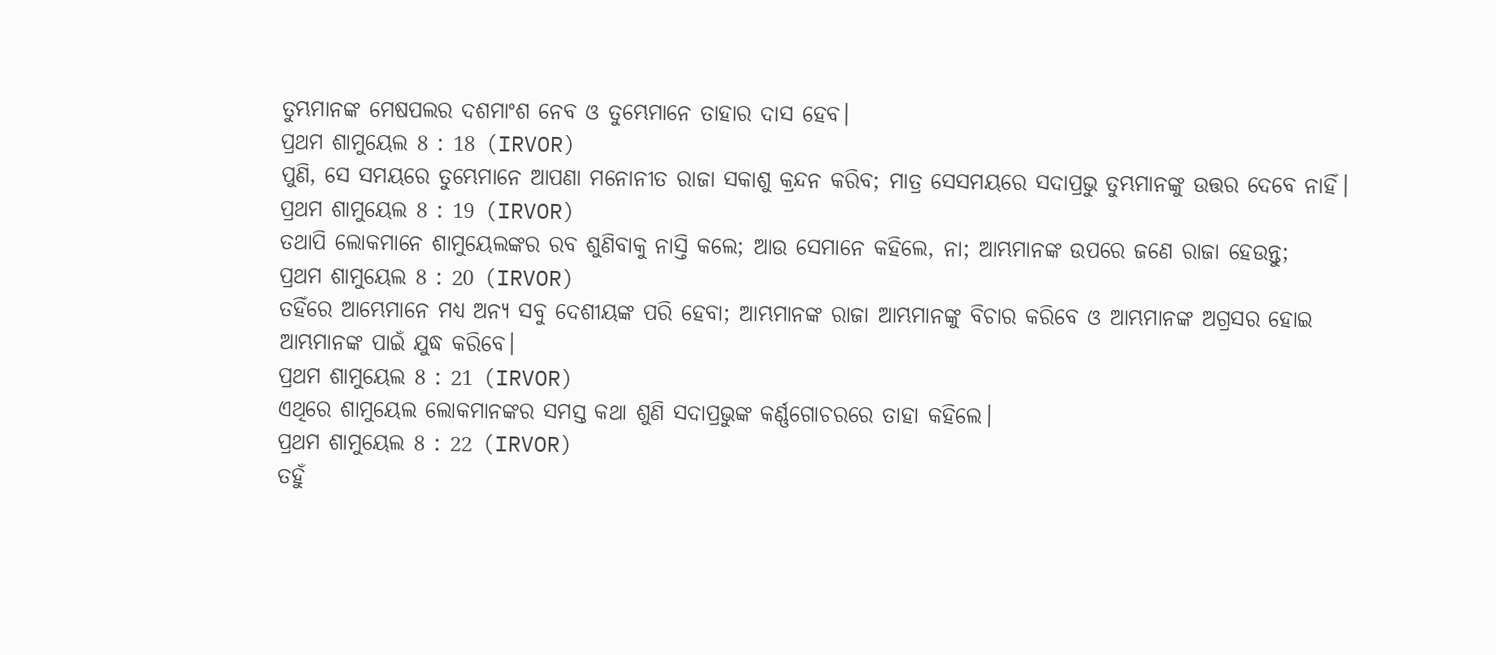ତୁମ୍ଭମାନଙ୍କ ମେଷପଲର ଦଶମାଂଶ ନେବ ଓ ତୁମ୍ଭେମାନେ ତାହାର ଦାସ ହେବ।
ପ୍ରଥମ ଶାମୁୟେଲ 8 : 18 (IRVOR)
ପୁଣି, ସେ ସମୟରେ ତୁମ୍ଭେମାନେ ଆପଣା ମନୋନୀତ ରାଜା ସକାଶୁ କ୍ରନ୍ଦନ କରିବ; ମାତ୍ର ସେସମୟରେ ସଦାପ୍ରଭୁ ତୁମ୍ଭମାନଙ୍କୁ ଉତ୍ତର ଦେବେ ନାହିଁ।
ପ୍ରଥମ ଶାମୁୟେଲ 8 : 19 (IRVOR)
ତଥାପି ଲୋକମାନେ ଶାମୁୟେଲଙ୍କର ରବ ଶୁଣିବାକୁ ନାସ୍ତି କଲେ; ଆଉ ସେମାନେ କହିଲେ, ନା; ଆମ୍ଭମାନଙ୍କ ଉପରେ ଜଣେ ରାଜା ହେଉନ୍ତୁ;
ପ୍ରଥମ ଶାମୁୟେଲ 8 : 20 (IRVOR)
ତହିଁରେ ଆମ୍ଭେମାନେ ମଧ୍ୟ ଅନ୍ୟ ସବୁ ଦେଶୀୟଙ୍କ ପରି ହେବା; ଆମ୍ଭମାନଙ୍କ ରାଜା ଆମ୍ଭମାନଙ୍କୁ ବିଚାର କରିବେ ଓ ଆମ୍ଭମାନଙ୍କ ଅଗ୍ରସର ହୋଇ ଆମ୍ଭମାନଙ୍କ ପାଇଁ ଯୁଦ୍ଧ କରିବେ।
ପ୍ରଥମ ଶାମୁୟେଲ 8 : 21 (IRVOR)
ଏଥିରେ ଶାମୁୟେଲ ଲୋକମାନଙ୍କର ସମସ୍ତ କଥା ଶୁଣି ସଦାପ୍ରଭୁଙ୍କ କର୍ଣ୍ଣଗୋଚରରେ ତାହା କହିଲେ।
ପ୍ରଥମ ଶାମୁୟେଲ 8 : 22 (IRVOR)
ତହୁଁ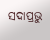ସଦାପ୍ରଭୁ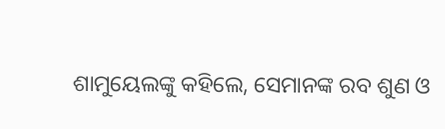ଶାମୁୟେଲଙ୍କୁ କହିଲେ, ସେମାନଙ୍କ ରବ ଶୁଣ ଓ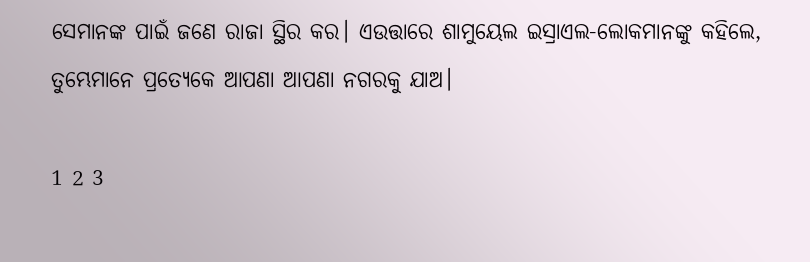ସେମାନଙ୍କ ପାଇଁ ଜଣେ ରାଜା ସ୍ଥିର କର। ଏଉତ୍ତାରେ ଶାମୁୟେଲ ଇସ୍ରାଏଲ-ଲୋକମାନଙ୍କୁ କହିଲେ, ତୁମ୍ଭେମାନେ ପ୍ରତ୍ୟେକେ ଆପଣା ଆପଣା ନଗରକୁ ଯାଅ।

1 2 3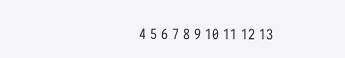4 5 6 7 8 9 10 11 12 13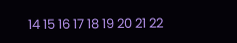14 15 16 17 18 19 20 21 22